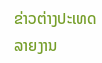ຂ່າວຕ່າງປະເທດລາຍງານ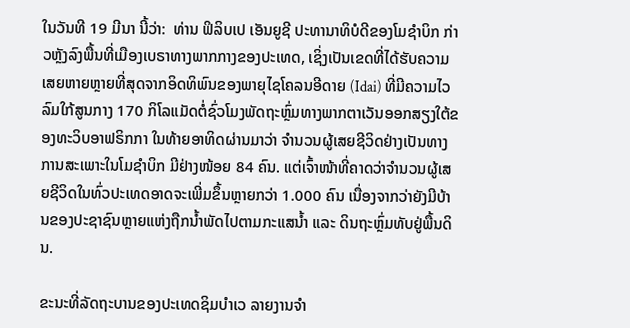ໃນວັນທີ 19 ມີນາ ນີ້ວ່າ:  ທ່ານ ຟິລິບເປ ເອັນຍູຊີ ປະທານາທິບໍດີຂອງໂມຊຳບິກ ກ່າວຫຼັງລົງພື້ນທີ່ເມືອງເບຣາທາງພາກກາງຂອງປະເທດ, ເຊິ່ງເປັນເຂດທີ່ໄດ້ຮັບຄວາມເສຍຫາຍຫຼາຍທີ່ສຸດຈາກອິດທິພົນຂອງພາຍຸໄຊໂຄລນອີດາຍ (Idai) ທີ່ມີຄວາມໄວລົມໃກ້ສູນກາງ 170 ກິໂລແມັດຕໍ່ຊົ່ວໂມງພັດຖະຫຼົ່ມທາງພາກຕາເວັນອອກສຽງໃຕ້ຂອງທະວິບອາຟຣິກກາ ໃນທ້າຍອາທິດຜ່ານມາວ່າ ຈຳນວນຜູ້ເສຍຊີວິດຢ່າງເປັນທາງການສະເພາະໃນໂມຊຳບິກ ມີຢ່າງໜ້ອຍ 84 ຄົນ. ແຕ່ເຈົ້າໜ້າທີ່ຄາດວ່າຈຳນວນຜູ້ເສຍຊີວິດໃນທົ່ວປະເທດອາດຈະເພີ່ມຂຶ້ນຫຼາຍກວ່າ 1.000 ຄົນ ເນື່ອງຈາກວ່າຍັງມີບ້ານຂອງປະຊາຊົນຫຼາຍແຫ່ງຖືກນ້ຳພັດໄປຕາມກະແສນ້ຳ ແລະ ດິນຖະຫຼົ່ມທັບຢູ່ພື້ນດິນ.

ຂະນະທີ່ລັດຖະບານຂອງປະເທດຊິມບຳເວ ລາຍງານຈຳ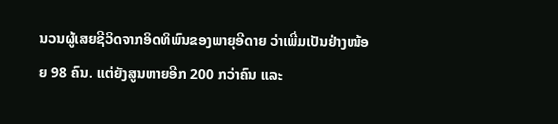ນວນຜູ້ເສຍຊີວິດຈາກອິດທິພົນຂອງພາຍຸອີດາຍ ວ່າເພີ່ມເປັນຢ່າງໜ້ອຍ 98 ຄົນ. ແຕ່ຍັງສູນຫາຍອີກ 200 ກວ່າຄົນ ແລະ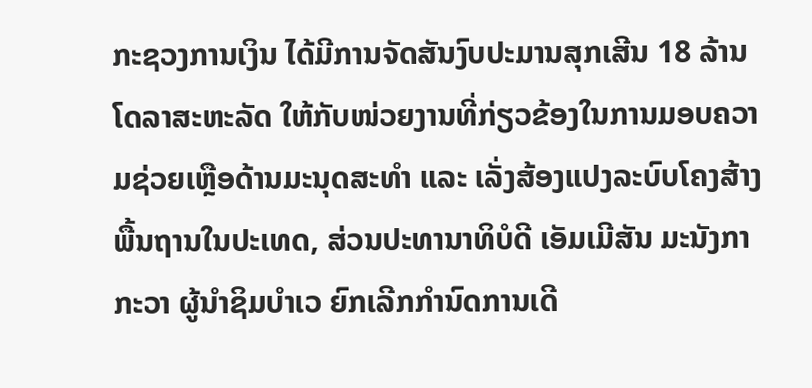ກະຊວງການເງິນ ໄດ້ມີການຈັດສັນງົບປະມານສຸກເສີນ 18 ລ້ານໂດລາສະຫະລັດ ໃຫ້ກັບໜ່ວຍງານທີ່ກ່ຽວຂ້ອງໃນການມອບຄວາມຊ່ວຍເຫຼືອດ້ານມະນຸດສະທຳ ແລະ ເລັ່ງສ້ອງແປງລະບົບໂຄງສ້າງພື້ນຖານໃນປະເທດ, ສ່ວນປະທານາທິບໍດີ ເອັມເມີສັນ ມະນັງກາກະວາ ຜູ້ນຳຊິມບຳເວ ຍົກເລີກກຳນົດການເດີ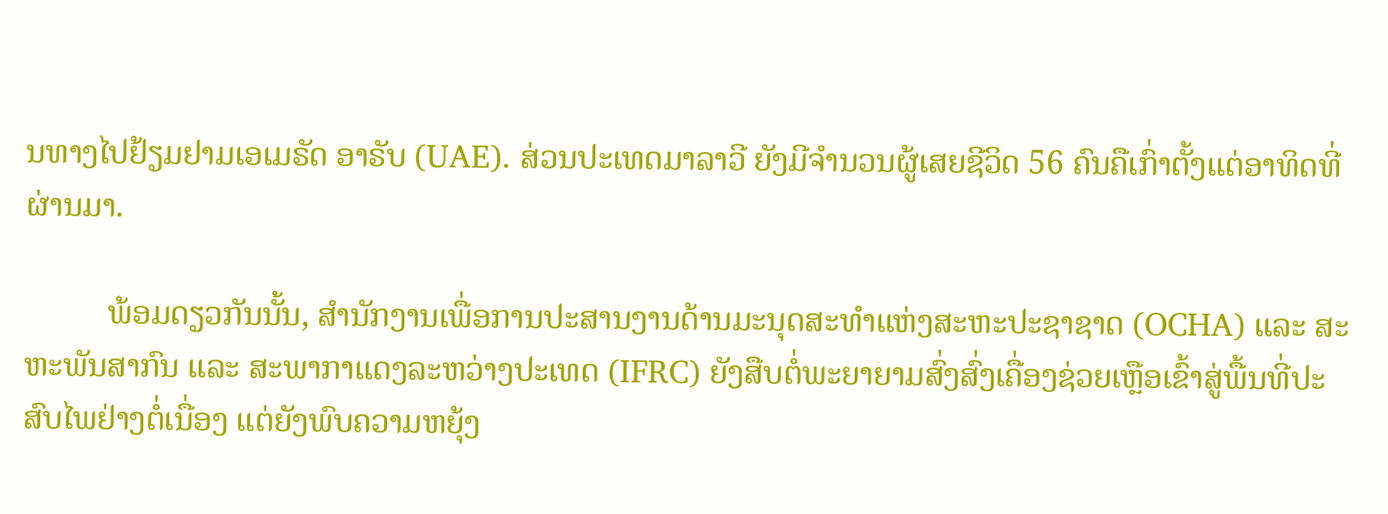ນທາງໄປຢ້ຽມຢາມເອເມຣັດ ອາຣັບ (UAE). ສ່ວນປະເທດມາລາວີ ຍັງມີຈຳນວນຜູ້ເສຍຊີວິດ 56 ຄົນຄືເກົ່າຕັ້ງແຕ່ອາທິດທີ່ຜ່ານມາ.

          ພ້ອມດຽວກັນນັ້ນ, ສຳນັກງານເພື່ອການປະສານງານດ້ານມະນຸດສະທຳແຫ່ງສະຫະປະຊາຊາດ (OCHA) ແລະ ສະຫະພັນສາກົນ ແລະ ສະພາກາແດງລະຫວ່າງປະເທດ (IFRC) ຍັງສືບຕໍ່ພະຍາຍາມສົ່ງສົ່ງເຄື່ອງຊ່ວຍເຫຼືອເຂົ້າສູ່ພື້ນທີ່ປະສົບໄພຢ່າງຕໍ່ເນື່ອງ ແຕ່ຍັງພົບຄວາມຫຍຸ້ງ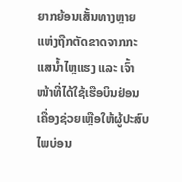ຍາກຍ້ອນເສັ້ນທາງຫຼາຍແຫ່ງຖືກຕັດຂາດຈາກກະແສນ້ຳໄຫຼແຮງ ແລະ ເຈົ້າໜ້າທີ່ໄດ້ໃຊ້ເຮືອບິນຢ່ອນເຄື່ອງຊ່ວຍເຫຼືອໃຫ້ຜູ້ປະສົບໄພບ່ອນ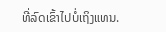ທີ່ລົດເຂົ້າໄປບໍ່ເຖິງແທນ.